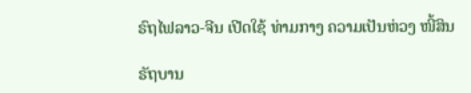ຣົຖໄຟລາວ-ຈີນ ເປີດໃຊ້ ທ່າມກາງ ຄວາມເປັນຫ່ວງ ໜີ້ສິນ

ຣັຖບານ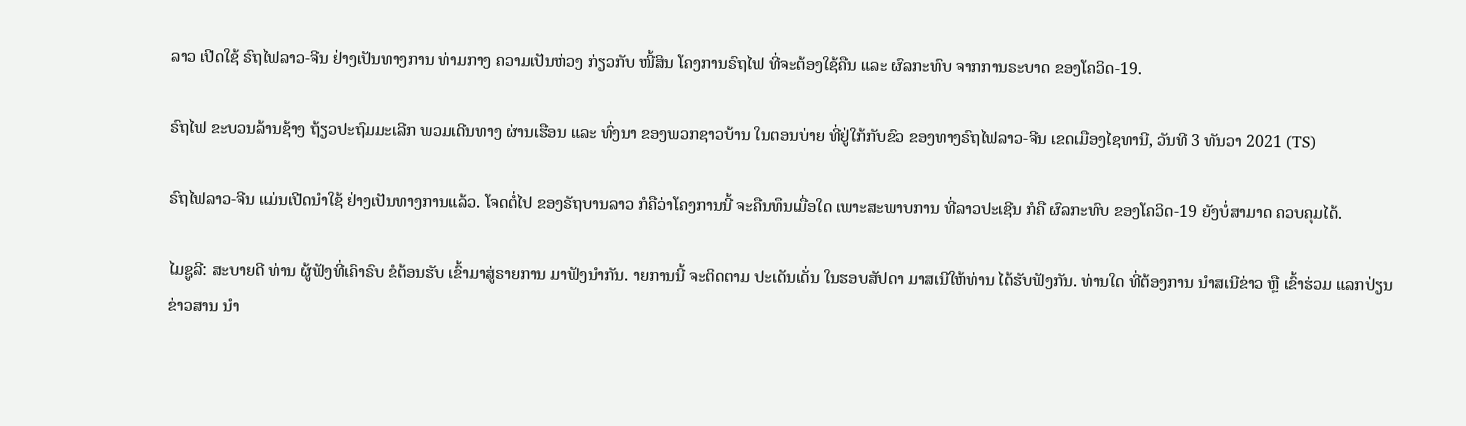ລາວ ເປີດໃຊ້ ຣົຖໄຟລາວ-ຈີນ ຢ່າງເປັນທາງການ ທ່າມກາງ ຄວາມເປັນຫ່ວງ ກ່ຽວກັບ ໜີ້ສິນ ໂຄງການຣົຖໄຟ ທີ່ຈະຕ້ອງໃຊ້ຄືນ ແລະ ຜົລກະທົບ ຈາກການຣະບາດ ຂອງໂຄວິດ-19.

ຣົຖໄຟ ຂະບວນລ້ານຊ້າງ ຖ້ຽວປະຖົມມະເລີກ ພວມເດີນທາງ ຜ່ານເຮືອນ ແລະ ທົ່ງນາ ຂອງພວກຊາວບ້ານ ໃນຕອນບ່າຍ ທີ່ຢູ່ໃກ້ກັບຂົວ ຂອງທາງຣົຖໄຟລາວ-ຈີນ ເຂດເມືອງໄຊທານີ, ວັນທີ 3 ທັນວາ 2021 (TS)

ຣົຖໄຟລາວ-ຈີນ ແມ່ນເປີດນຳໃຊ້ ຢ່າງເປັນທາງການແລ້ວ. ໂຈດຕໍ່ໄປ ຂອງຣັຖບານລາວ ກໍຄືວ່າໂຄງການນີ້ ຈະຄືນທຶນເມື່ອໃດ ເພາະສະພາບການ ທີ່ລາວປະເຊີນ ກໍຄື ຜົລກະທົບ ຂອງໂຄວິດ-19 ຍັງບໍ່ສາມາດ ຄວບຄຸມໄດ້.

ໄມຊູລີ: ສະບາຍດີ ທ່ານ ຜູ້ຟັງທີ່ເຄົາຣົບ ຂໍຕ້ອນຮັບ ເຂົ້າມາສູ່ຣາຍການ ມາຟັງນຳກັນ. າຍການນີ້ ຈະຕິດຕາມ ປະເດັນເດັ່ນ ໃນຮອບສັປດາ ມາສເນີໃຫ້ທ່ານ ໄດ້ຮັບຟັງກັນ. ທ່ານໃດ ທີ່ຕ້ອງການ ນຳສເນີຂ່າວ ຫຼື ເຂົ້າຮ່ວມ ແລກປ່ຽນຂ່າວສານ ນຳ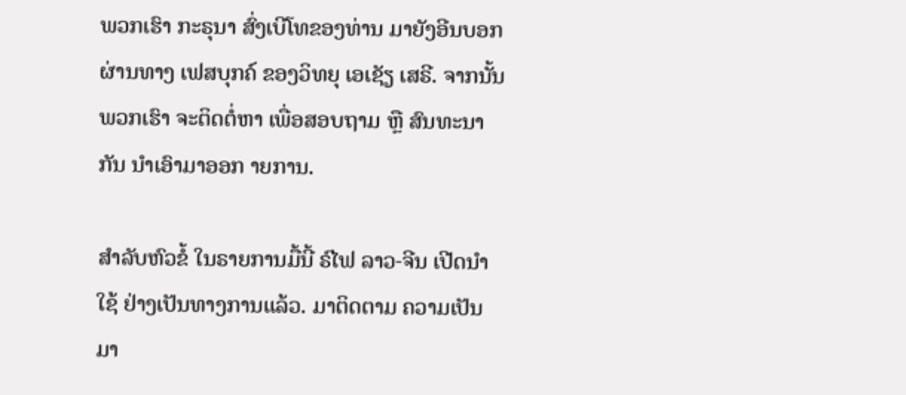ພວກເຮົາ ກະຣຸນາ ສົ່ງເບີໂທຂອງທ່ານ ມາຍັງອີນບອກ ຜ່ານທາງ ເຟສບຸກຄ໌ ຂອງວິທຍຸ ເອເຊັຽ ເສຣີ. ຈາກນັ້ນ ພວກເຮົາ ຈະຕິດຕໍ່ຫາ ເພື່ອສອບຖາມ ຫຼື ສົນທະນາກັນ ນຳເອົາມາອອກ າຍການ.

ສຳລັບຫົວຂໍ້ ໃນຣາຍການມື້ນີ້ ຣົໄຟ ລາວ-ຈີນ ເປີດນຳໃຊ້ ຢ່າງເປັນທາງການແລ້ວ. ມາຕິດຕາມ ຄວາມເປັນມາ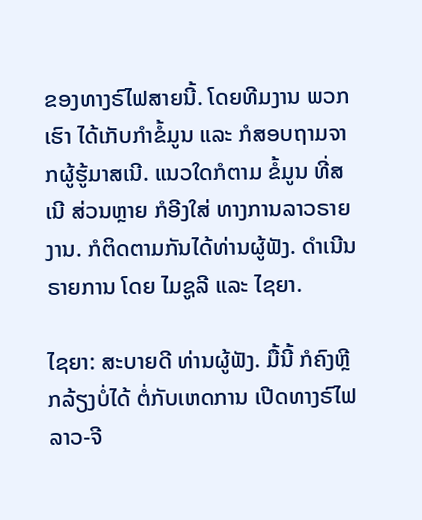ຂອງທາງຣົໄຟສາຍນີ້. ໂດຍທີມງານ ພວກເຮົາ ໄດ້ເກັບກຳຂໍ້ມູນ ແລະ ກໍສອບຖາມຈາກຜູ້ຮູ້ມາສເນີ. ແນວໃດກໍຕາມ ຂໍ້ມູນ ທີ່ສເນີ ສ່ວນຫຼາຍ ກໍອີງໃສ່ ທາງການລາວຣາຍງານ. ກໍຕິດຕາມກັນໄດ້ທ່ານຜູ້ຟັງ. ດຳເນີນຣາຍການ ໂດຍ ໄມຊູລີ ແລະ ໄຊຍາ.

ໄຊຍາ: ສະບາຍດີ ທ່ານຜູ້ຟັງ. ມື້ນີ້ ກໍຄົງຫຼີກລ້ຽງບໍ່ໄດ້ ຕໍ່ກັບເຫດການ ເປີດທາງຣົໄຟ ລາວ-ຈີ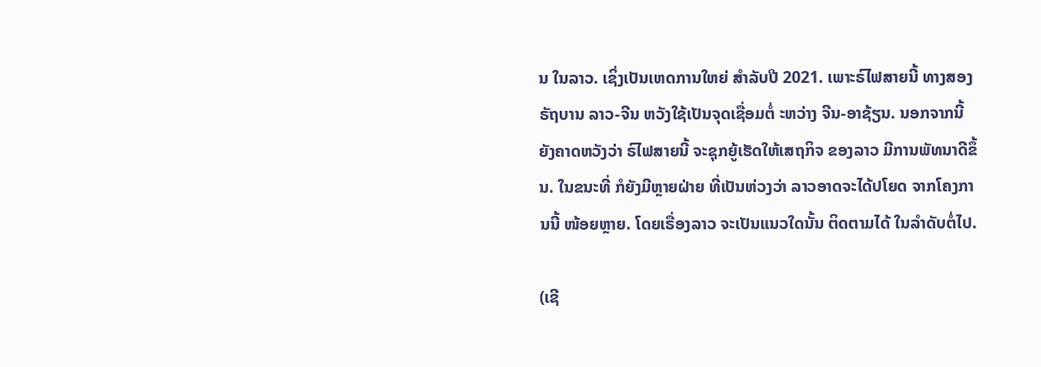ນ ໃນລາວ. ເຊິ່ງເປັນເຫດການໃຫຍ່ ສຳລັບປີ 2021. ເພາະຣົໄຟສາຍນີ້ ທາງສອງຣັຖບານ ລາວ-ຈີນ ຫວັງໃຊ້ເປັນຈຸດເຊື່ອມຕໍ່ ະຫວ່າງ ຈີນ-ອາຊ້ຽນ. ນອກຈາກນີ້ ຍັງຄາດຫວັງວ່າ ຣົໄຟສາຍນີ້ ຈະຊຸກຍູ້ເຮັດໃຫ້ເສຖກິຈ ຂອງລາວ ມີການພັທນາດີຂຶ້ນ. ໃນຂນະທີ່ ກໍຍັງມີຫຼາຍຝ່າຍ ທີ່ເປັນຫ່ວງວ່າ ລາວອາດຈະໄດ້ປໂຍດ ຈາກໂຄງການນີ້ ໜ້ອຍຫຼາຍ. ໂດຍເຣື່ອງລາວ ຈະເປັນແນວໃດນັ້ນ ຕິດຕາມໄດ້ ໃນລຳດັບຕໍ່ໄປ.

(ເຊີ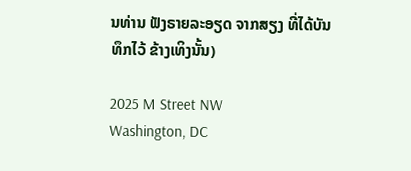ນທ່ານ ຟັງຣາຍລະອຽດ ຈາກສຽງ ທີ່ໄດ້ບັນທຶກໄວ້ ຂ້າງເທິງນັ້ນ)

2025 M Street NW
Washington, DC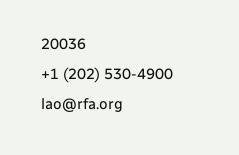20036
+1 (202) 530-4900
lao@rfa.org